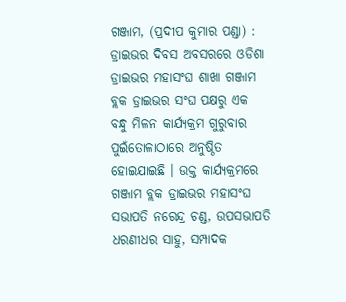ଗଞ୍ଜାମ, (ପ୍ରଦୀପ କୁମାର ପଣ୍ଡା) : ଡ୍ରାଇଭର ଦିବସ ଅବସରରେ ଓଡିଶା ଡ୍ରାଇଭର ମହାସଂଘ ଶାଖା ଗଞ୍ଜାମ ବ୍ଲକ ଡ୍ରାଇଭର ସଂଘ ପକ୍ଷରୁ ଏକ ବନ୍ଧୁ ମିଳନ କାର୍ଯ୍ୟକ୍ରମ ଗୁରୁବାର ପୁଇଁତୋଳାଠାରେ ଅନୁଷ୍ଠିତ ହୋଇଯାଇଛି । ଉକ୍ତ କାର୍ଯ୍ୟକ୍ରମରେ ଗଞ୍ଜାମ ବ୍ଲକ ଡ୍ରାଇଭର ମହାସଂଘ ସଭାପତି ନରେନ୍ଦ୍ର ଚଣ୍ଡ, ଉପସଭାପତି ଧରଣୀଧର ସାହୁ, ସମ୍ପାଦକ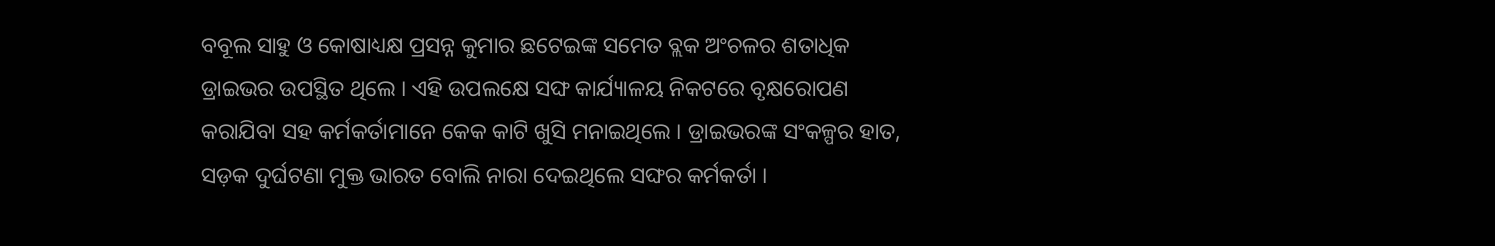ବବୂଲ ସାହୁ ଓ କୋଷାଧ୍ୟକ୍ଷ ପ୍ରସନ୍ନ କୁମାର ଛଟେଇଙ୍କ ସମେତ ବ୍ଲକ ଅଂଚଳର ଶତାଧିକ ଡ୍ରାଇଭର ଉପସ୍ଥିତ ଥିଲେ । ଏହି ଉପଲକ୍ଷେ ସଙ୍ଘ କାର୍ଯ୍ୟାଳୟ ନିକଟରେ ବୃକ୍ଷରୋପଣ କରାଯିବା ସହ କର୍ମକର୍ତାମାନେ କେକ କାଟି ଖୁସି ମନାଇଥିଲେ । ଡ୍ରାଇଭରଙ୍କ ସଂକଳ୍ପର ହାତ, ସଡ଼କ ଦୁର୍ଘଟଣା ମୁକ୍ତ ଭାରତ ବୋଲି ନାରା ଦେଇଥିଲେ ସଙ୍ଘର କର୍ମକର୍ତା ।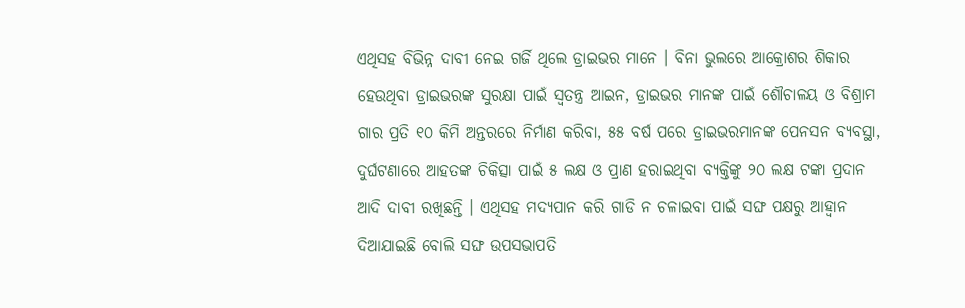ଏଥିସହ ବିଭିନ୍ନ ଦାବୀ ନେଇ ଗର୍ଜି ଥିଲେ ଡ୍ରାଇଭର ମାନେ । ବିନା ଭୁଲରେ ଆକ୍ରୋଶର ଶିକାର ହେଉଥିବା ଡ୍ରାଇଭରଙ୍କ ସୁରକ୍ଷା ପାଇଁ ସ୍ୱତନ୍ତ୍ର ଆଇନ, ଡ୍ରାଇଭର ମାନଙ୍କ ପାଇଁ ଶୌଚାଳୟ ଓ ବିଶ୍ରାମ ଗାର ପ୍ରତି ୧୦ କିମି ଅନ୍ତରରେ ନିର୍ମାଣ କରିବା, ୫୫ ବର୍ଷ ପରେ ଡ୍ରାଇଭରମାନଙ୍କ ପେନସନ ବ୍ୟବସ୍ଥା, ଦୁର୍ଘଟଣାରେ ଆହତଙ୍କ ଚିକିତ୍ସା ପାଇଁ ୫ ଲକ୍ଷ ଓ ପ୍ରାଣ ହରାଇଥିବା ବ୍ୟକ୍ତିଙ୍କୁ ୨୦ ଲକ୍ଷ ଟଙ୍କା ପ୍ରଦାନ ଆଦି ଦାବୀ ରଖିଛନ୍ତି । ଏଥିସହ ମଦ୍ୟପାନ କରି ଗାଡି ନ ଚଳାଇବା ପାଇଁ ସଙ୍ଘ ପକ୍ଷରୁ ଆହ୍ୱାନ ଦିଆଯାଇଛି ବୋଲି ସଙ୍ଘ ଉପସଭାପତି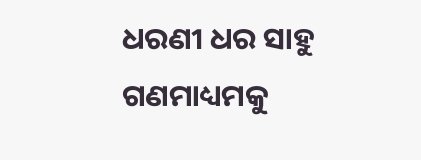ଧରଣୀ ଧର ସାହୁ ଗଣମାଧ୍ୟମକୁ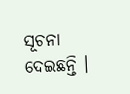ସୂଚନା ଦେଇଛନ୍ତି ।